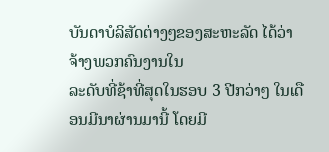ບັນດາບໍລິສັດຕ່າງໆຂອງສະຫະລັດ ໄດ້ວ່າຈ້າງພວກຄົນງານໃນ
ລະດັບທີ່ຊ້າທີ່ສຸດໃນຮອບ 3 ປີກວ່າໆ ໃນເດືອນມີນາຜ່ານມານີ້ ໂດຍມີ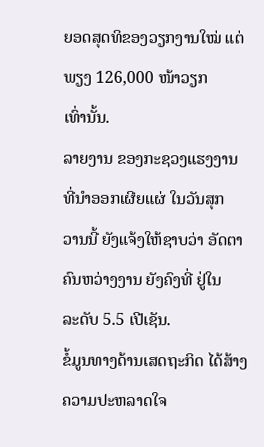ຍອດສຸດທິຂອງວຽກງານໃໝ່ ແຕ່ພຽງ 126,000 ໜ້າວຽກ
ເທົ່ານັ້ນ.
ລາຍງານ ຂອງກະຊວງແຮງງານ ທີ່ນຳອອກເຜີຍແຜ່ ໃນວັນສຸກ
ວານນີ້ ຍັງແຈ້ງໃຫ້ຊາບວ່າ ອັດຕາຄົນຫວ່າງງານ ຍັງຄົງທີ່ ຢູ່ໃນ
ລະດັບ 5.5 ເປີເຊັນ.
ຂໍ້ມູນທາງດ້ານເສດຖະກິດ ໄດ້ສ້າງຄວາມປະຫລາດໃຈ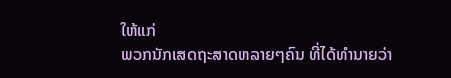ໃຫ້ແກ່
ພວກນັກເສດຖະສາດຫລາຍໆຄົນ ທີ່ໄດ້ທຳນາຍວ່າ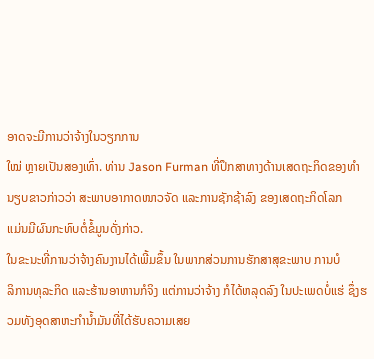ອາດຈະມີການວ່າຈ້າງໃນວຽກການ
ໃໝ່ ຫຼາຍເປັນສອງເທົ່າ. ທ່ານ Jason Furman ທີ່ປຶກສາທາງດ້ານເສດຖະກິດຂອງທຳ
ນຽບຂາວກ່າວວ່າ ສະພາບອາກາດໜາວຈັດ ແລະການຊັກຊ້າລົງ ຂອງເສດຖະກິດໂລກ
ແມ່ນມີຜົນກະທົບຕໍ່ຂໍ້ມູນດັ່ງກ່າວ.
ໃນຂະນະທີ່ການວ່າຈ້າງຄົນງານໄດ້ເພີ້ມຂຶ້ນ ໃນພາກສ່ວນການຮັກສາສຸຂະພາບ ການບໍ
ລິການທຸລະກິດ ແລະຮ້ານອາຫານກໍຈິງ ແຕ່ການວ່າຈ້າງ ກໍໄດ້ຫລຸດລົງ ໃນປະເພດບໍ່ແຮ່ ຊຶ່ງຮວມທັງອຸດສາຫະກຳນ້ຳມັນທີ່ໄດ້ຮັບຄວາມເສຍ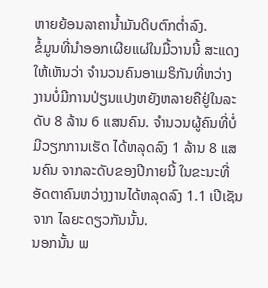ຫາຍຍ້ອນລາຄານ້ຳມັນດິບຕົກຕ່ຳລົງ.
ຂໍ້ມູນທີ່ນຳອອກເຜີຍແຜ່ໃນມື້ວານນີ້ ສະແດງໃຫ້ເຫັນວ່າ ຈຳນວນຄົນອາເມຣິກັນທີ່ຫວ່າງ ງານບໍ່ມີການປ່ຽນແປງຫຍັງຫລາຍຄືຢູ່ໃນລະດັບ 8 ລ້ານ 6 ແສນຄົນ. ຈຳນວນຜູ້ຄົນທີ່ບໍ່ ມີວຽກການເຮັດ ໄດ້ຫລຸດລົງ 1 ລ້ານ 8 ແສນຄົນ ຈາກລະດັບຂອງປີກາຍນີ້ ໃນຂະນະທີ່ ອັດຕາຄົນຫວ່າງງານໄດ້ຫລຸດລົງ 1.1 ເປີເຊັນ ຈາກ ໄລຍະດຽວກັນນັ້ນ.
ນອກນັ້ນ ພ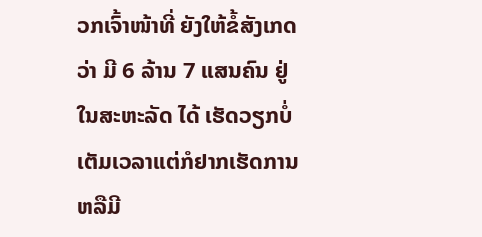ວກເຈົ້າໜ້າທີ່ ຍັງໃຫ້ຂໍ້ສັງເກດວ່າ ມີ 6 ລ້ານ 7 ແສນຄົນ ຢູ່ໃນສະຫະລັດ ໄດ້ ເຮັດວຽກບໍ່ເຕັມເວລາແຕ່ກໍຢາກເຮັດການຫລືມີ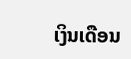ເງິນເດືອນ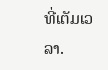ທີ່ເຕັມເວລາ.